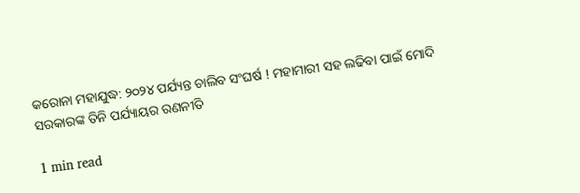କରୋନା ମହାଯୁଦ୍ଧ: ୨୦୨୪ ପର୍ଯ୍ୟନ୍ତ ଚାଲିବ ସଂଘର୍ଷ ! ମହାମାରୀ ସହ ଲଢିବା ପାଇଁ ମୋଦି ସରକାରଙ୍କ ତିନି ପର୍ଯ୍ୟାୟର ରଣନୀତି

1 min read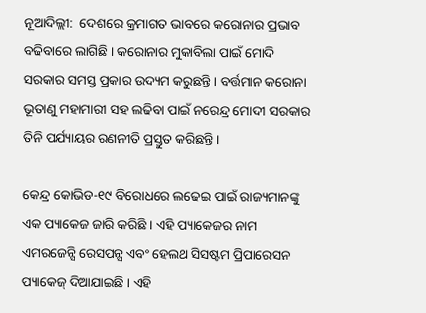ନୂଆଦିଲ୍ଲୀ:  ଦେଶରେ କ୍ରମାଗତ ଭାବରେ କରୋନାର ପ୍ରଭାବ ବଢିବାରେ ଲାଗିଛି । କରୋନାର ମୁକାବିଲା ପାଇଁ ମୋଦି ସରକାର ସମସ୍ତ ପ୍ରକାର ଉଦ୍ୟମ କରୁଛନ୍ତି । ବର୍ତ୍ତମାନ କରୋନା ଭୂତାଣୁ ମହାମାରୀ ସହ ଲଢିବା ପାଇଁ ନରେନ୍ଦ୍ର ମୋଦୀ ସରକାର ତିନି ପର୍ଯ୍ୟାୟର ରଣନୀତି ପ୍ରସ୍ତୁତ କରିଛନ୍ତି।

କେନ୍ଦ୍ର କୋଭିଡ-୧୯ ବିରୋଧରେ ଲଢେଇ ପାଇଁ ରାଜ୍ୟମାନଙ୍କୁ ଏକ ପ୍ୟାକେଜ ଜାରି କରିଛି । ଏହି ପ୍ୟାକେଜର ନାମ ଏମରଜେନ୍ସି ରେସପନ୍ସ ଏବଂ ହେଲଥ ସିସଷ୍ଟମ ପ୍ରିପାରେସନ ପ୍ୟାକେଜ୍ ଦିଆଯାଇଛି । ଏହି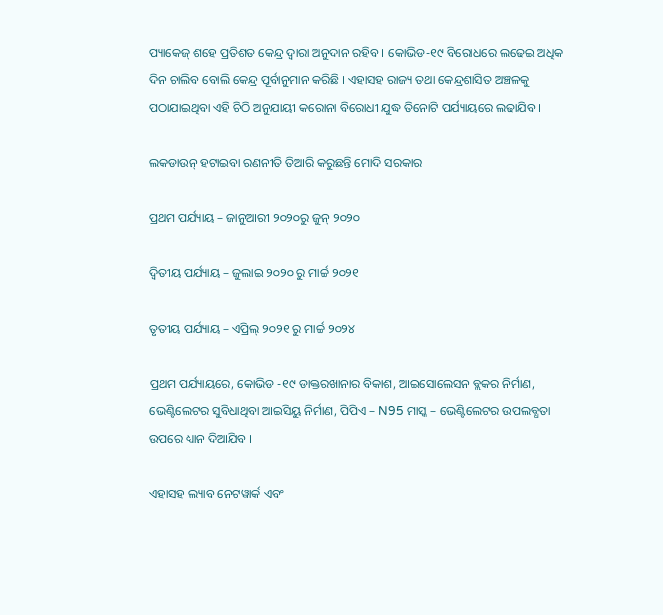ପ୍ୟାକେଜ୍ ଶହେ ପ୍ରତିଶତ କେନ୍ଦ୍ର ଦ୍ୱାରା ଅନୁଦାନ ରହିବ । କୋଭିଡ-୧୯ ବିରୋଧରେ ଲଢେଇ ଅଧିକ ଦିନ ଚାଲିବ ବୋଲି କେନ୍ଦ୍ର ପୂର୍ବାନୁମାନ କରିଛି । ଏହାସହ ରାଜ୍ୟ ତଥା କେନ୍ଦ୍ରଶାସିତ ଅଞ୍ଚଳକୁ ପଠାଯାଇଥିବା ଏହି ଚିଠି ଅନୁଯାୟୀ କରୋନା ବିରୋଧୀ ଯୁଦ୍ଧ ତିନୋଟି ପର୍ଯ୍ୟାୟରେ ଲଢାଯିବ ।

ଲକଡାଉନ୍ ହଟାଇବା ରଣନୀତି ତିଆରି କରୁଛନ୍ତି ମୋଦି ସରକାର

ପ୍ରଥମ ପର୍ଯ୍ୟାୟ – ଜାନୁଆରୀ ୨୦୨୦ରୁ ଜୁନ୍ ୨୦୨୦

ଦ୍ୱିତୀୟ ପର୍ଯ୍ୟାୟ – ଜୁଲାଇ ୨୦୨୦ ରୁ ମାର୍ଚ୍ଚ ୨୦୨୧

ତୃତୀୟ ପର୍ଯ୍ୟାୟ – ଏପ୍ରିଲ୍ ୨୦୨୧ ରୁ ମାର୍ଚ୍ଚ ୨୦୨୪

ପ୍ରଥମ ପର୍ଯ୍ୟାୟରେ, କୋଭିଡ -୧୯ ଡାକ୍ତରଖାନାର ବିକାଶ, ଆଇସୋଲେସନ ବ୍ଲକର ନିର୍ମାଣ, ଭେଣ୍ଟିଲେଟର ସୁବିଧାଥିବା ଆଇସିୟୁ ନିର୍ମାଣ, ପିପିଏ – N95 ମାସ୍କ – ଭେଣ୍ଟିଲେଟର ଉପଲବ୍ଧତା ଉପରେ ଧ୍ୟାନ ଦିଆଯିବ ।

ଏହାସହ ଲ୍ୟାବ ନେଟୱାର୍କ ଏବଂ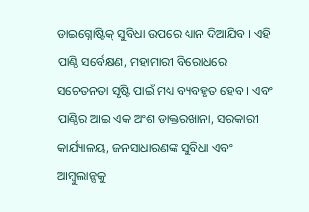ଡାଇଗ୍ନୋଷ୍ଟିକ୍ ସୁବିଧା ଉପରେ ଧ୍ୟାନ ଦିଆଯିବ । ଏହି ପାଣ୍ଠି ସର୍ବେକ୍ଷଣ, ମହାମାରୀ ବିରୋଧରେ ସଚେତନତା ସୃଷ୍ଟି ପାଇଁ ମଧ୍ୟ ବ୍ୟବହୃତ ହେବ । ଏବଂ ପାଣ୍ଠିର ଆଇ ଏକ ଅଂଶ ଡାକ୍ତରଖାନା, ସରକାରୀ କାର୍ଯ୍ୟାଳୟ, ଜନସାଧାରଣଙ୍କ ସୁବିଧା ଏବଂ ଆମ୍ବୁଲାନ୍ସକୁ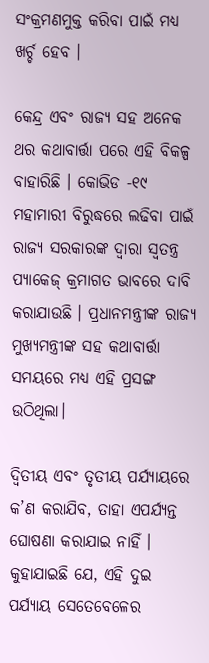ସଂକ୍ରମଣମୁକ୍ତ କରିବା ପାଇଁ ମଧ୍ୟ ଖର୍ଚ୍ଚ ହେବ ।

କେନ୍ଦ୍ର ଏବଂ ରାଜ୍ୟ ସହ ଅନେକ ଥର କଥାବାର୍ତ୍ତା ପରେ ଏହି ବିକଳ୍ପ ବାହାରିଛି । କୋଭିଡ -୧୯ ମହାମାରୀ ବିରୁଦ୍ଧରେ ଲଢିବା ପାଇଁ ରାଜ୍ୟ ସରକାରଙ୍କ ଦ୍ୱାରା ସ୍ୱତନ୍ତ୍ର ପ୍ୟାକେଜ୍ କ୍ରମାଗତ ଭାବରେ ଦାବି କରାଯାଉଛି । ପ୍ରଧାନମନ୍ତ୍ରୀଙ୍କ ରାଜ୍ୟ ମୁଖ୍ୟମନ୍ତ୍ରୀଙ୍କ ସହ କଥାବାର୍ତ୍ତା ସମୟରେ ମଧ୍ୟ ଏହି ପ୍ରସଙ୍ଗ ଉଠିଥିଲା।

ଦ୍ୱିତୀୟ ଏବଂ ତୃତୀୟ ପର୍ଯ୍ୟାୟରେ କ’ଣ କରାଯିବ, ତାହା ଏପର୍ଯ୍ୟନ୍ତ ଘୋଷଣା କରାଯାଇ ନାହିଁ । କୁହାଯାଇଛି ଯେ, ଏହି ଦୁଇ ପର୍ଯ୍ୟାୟ ସେତେବେଳେର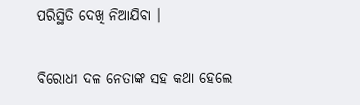ପରିସ୍ଥିତି ଦେଖି ନିଆଯିବା ।

ବିରୋଧୀ ଦଳ ନେତାଙ୍କ ସହ କଥା ହେଲେ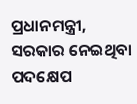ପ୍ରଧାନମନ୍ତ୍ରୀ, ସରକାର ନେଇଥିବା ପଦକ୍ଷେପ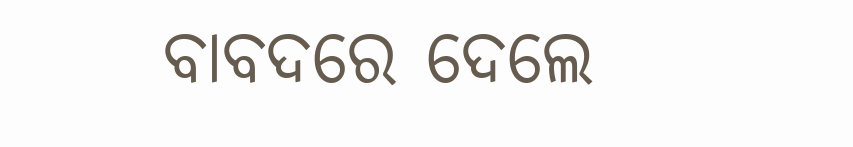ବାବଦରେ ଦେଲେ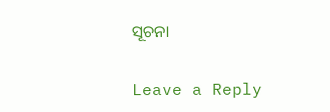ସୂଚନା

Leave a Reply